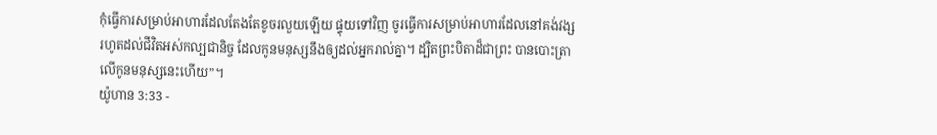កុំធ្វើការសម្រាប់អាហារដែលតែងតែខូចរលួយឡើយ ផ្ទុយទៅវិញ ចូរធ្វើការសម្រាប់អាហារដែលនៅគង់វង្សរហូតដល់ជីវិតអស់កល្បជានិច្ច ដែលកូនមនុស្សនឹងឲ្យដល់អ្នករាល់គ្នា។ ដ្បិតព្រះបិតាដ៏ជាព្រះ បានបោះត្រាលើកូនមនុស្សនេះហើយ”។
យ៉ូហាន 3:33 -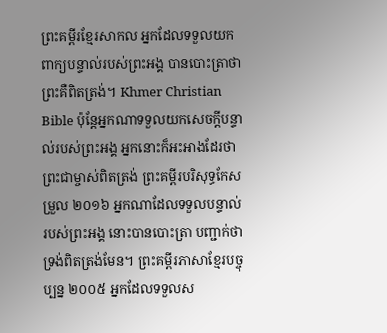ព្រះគម្ពីរខ្មែរសាកល អ្នកដែលទទួលយកពាក្យបន្ទាល់របស់ព្រះអង្គ បានបោះត្រាថា ព្រះគឺពិតត្រង់។ Khmer Christian Bible ប៉ុន្ដែអ្នកណាទទួលយកសេចក្តីបន្ទាល់របស់ព្រះអង្គ អ្នកនោះក៏អះអាងដែរថា ព្រះជាម្ចាស់ពិតត្រង់ ព្រះគម្ពីរបរិសុទ្ធកែសម្រួល ២០១៦ អ្នកណាដែលទទួលបន្ទាល់របស់ព្រះអង្គ នោះបានបោះត្រា បញ្ជាក់ថា ទ្រង់ពិតត្រង់មែន។ ព្រះគម្ពីរភាសាខ្មែរបច្ចុប្បន្ន ២០០៥ អ្នកដែលទទួលស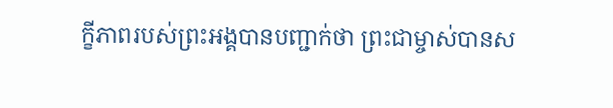ក្ខីភាពរបស់ព្រះអង្គបានបញ្ជាក់ថា ព្រះជាម្ចាស់បានស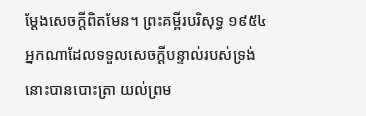ម្តែងសេចក្ដីពិតមែន។ ព្រះគម្ពីរបរិសុទ្ធ ១៩៥៤ អ្នកណាដែលទទួលសេចក្ដីបន្ទាល់របស់ទ្រង់ នោះបានបោះត្រា យល់ព្រម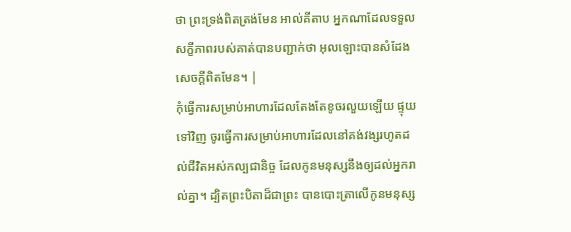ថា ព្រះទ្រង់ពិតត្រង់មែន អាល់គីតាប អ្នកណាដែលទទួលសក្ខីភាពរបស់គាត់បានបញ្ជាក់ថា អុលឡោះបានសំដែងសេចក្ដីពិតមែន។ |
កុំធ្វើការសម្រាប់អាហារដែលតែងតែខូចរលួយឡើយ ផ្ទុយទៅវិញ ចូរធ្វើការសម្រាប់អាហារដែលនៅគង់វង្សរហូតដល់ជីវិតអស់កល្បជានិច្ច ដែលកូនមនុស្សនឹងឲ្យដល់អ្នករាល់គ្នា។ ដ្បិតព្រះបិតាដ៏ជាព្រះ បានបោះត្រាលើកូនមនុស្ស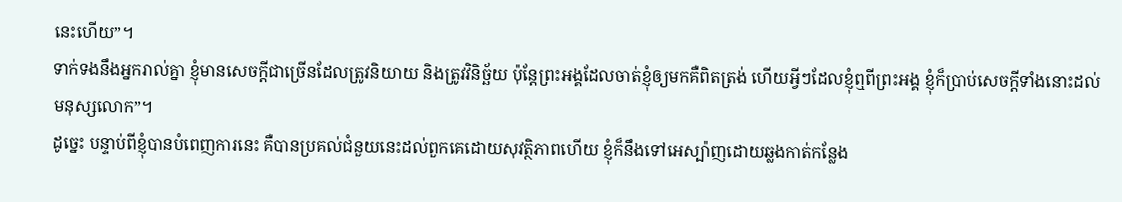នេះហើយ”។
ទាក់ទងនឹងអ្នករាល់គ្នា ខ្ញុំមានសេចក្ដីជាច្រើនដែលត្រូវនិយាយ និងត្រូវវិនិច្ឆ័យ ប៉ុន្តែព្រះអង្គដែលចាត់ខ្ញុំឲ្យមកគឺពិតត្រង់ ហើយអ្វីៗដែលខ្ញុំឮពីព្រះអង្គ ខ្ញុំក៏ប្រាប់សេចក្ដីទាំងនោះដល់មនុស្សលោក”។
ដូច្នេះ បន្ទាប់ពីខ្ញុំបានបំពេញការនេះ គឺបានប្រគល់ជំនួយនេះដល់ពួកគេដោយសុវត្ថិភាពហើយ ខ្ញុំក៏នឹងទៅអេស្ប៉ាញដោយឆ្លងកាត់កន្លែង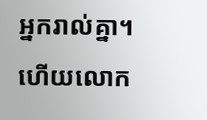អ្នករាល់គ្នា។
ហើយលោក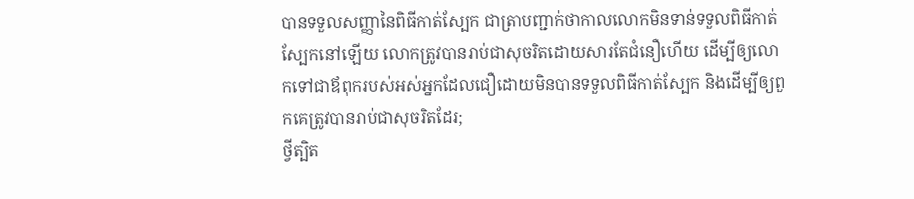បានទទួលសញ្ញានៃពិធីកាត់ស្បែក ជាត្រាបញ្ជាក់ថាកាលលោកមិនទាន់ទទួលពិធីកាត់ស្បែកនៅឡើយ លោកត្រូវបានរាប់ជាសុចរិតដោយសារតែជំនឿហើយ ដើម្បីឲ្យលោកទៅជាឪពុករបស់អស់អ្នកដែលជឿដោយមិនបានទទួលពិធីកាត់ស្បែក និងដើម្បីឲ្យពួកគេត្រូវបានរាប់ជាសុចរិតដែរ;
ថ្វីត្បិត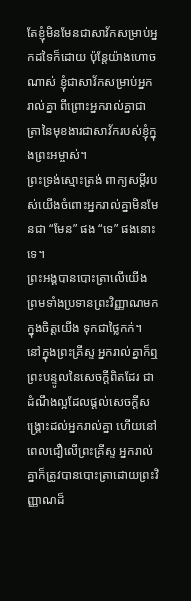តែខ្ញុំមិនមែនជាសាវ័កសម្រាប់អ្នកដទៃក៏ដោយ ប៉ុន្តែយ៉ាងហោចណាស់ ខ្ញុំជាសាវ័កសម្រាប់អ្នករាល់គ្នា ពីព្រោះអ្នករាល់គ្នាជាត្រានៃមុខងារជាសាវ័ករបស់ខ្ញុំក្នុងព្រះអម្ចាស់។
ព្រះទ្រង់ស្មោះត្រង់ ពាក្យសម្ដីរបស់យើងចំពោះអ្នករាល់គ្នាមិនមែនជា “មែន” ផង “ទេ” ផងនោះទេ។
ព្រះអង្គបានបោះត្រាលើយើង ព្រមទាំងប្រទានព្រះវិញ្ញាណមកក្នុងចិត្តយើង ទុកជាថ្លៃកក់។
នៅក្នុងព្រះគ្រីស្ទ អ្នករាល់គ្នាក៏ឮព្រះបន្ទូលនៃសេចក្ដីពិតដែរ ជាដំណឹងល្អដែលផ្ដល់សេចក្ដីសង្គ្រោះដល់អ្នករាល់គ្នា ហើយនៅពេលជឿលើព្រះគ្រីស្ទ អ្នករាល់គ្នាក៏ត្រូវបានបោះត្រាដោយព្រះវិញ្ញាណដ៏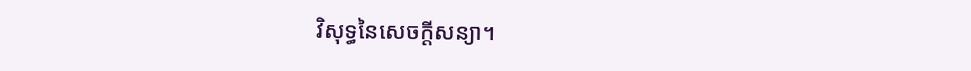វិសុទ្ធនៃសេចក្ដីសន្យា។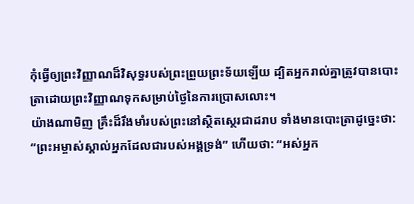កុំធ្វើឲ្យព្រះវិញ្ញាណដ៏វិសុទ្ធរបស់ព្រះព្រួយព្រះទ័យឡើយ ដ្បិតអ្នករាល់គ្នាត្រូវបានបោះត្រាដោយព្រះវិញ្ញាណទុកសម្រាប់ថ្ងៃនៃការប្រោសលោះ។
យ៉ាងណាមិញ គ្រឹះដ៏រឹងមាំរបស់ព្រះនៅស្ថិតស្ថេរជាដរាប ទាំងមានបោះត្រាដូច្នេះថា: “ព្រះអម្ចាស់ស្គាល់អ្នកដែលជារបស់អង្គទ្រង់” ហើយថា: “អស់អ្នក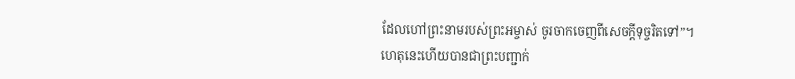ដែលហៅព្រះនាមរបស់ព្រះអម្ចាស់ ចូរចាកចេញពីសេចក្ដីទុច្ចរិតទៅ”។
ហេតុនេះហើយបានជាព្រះបញ្ជាក់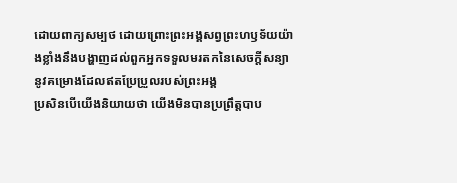ដោយពាក្យសម្បថ ដោយព្រោះព្រះអង្គសព្វព្រះហឫទ័យយ៉ាងខ្លាំងនឹងបង្ហាញដល់ពួកអ្នកទទួលមរតកនៃសេចក្ដីសន្យា នូវគម្រោងដែលឥតប្រែប្រួលរបស់ព្រះអង្គ
ប្រសិនបើយើងនិយាយថា យើងមិនបានប្រព្រឹត្តបាប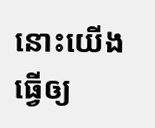នោះយើងធ្វើឲ្យ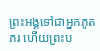ព្រះអង្គទៅជាអ្នកភូតភរ ហើយព្រះប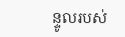ន្ទូលរបស់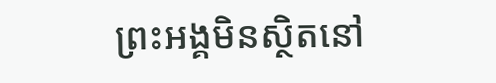ព្រះអង្គមិនស្ថិតនៅ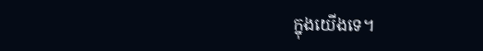ក្នុងយើងទេ។